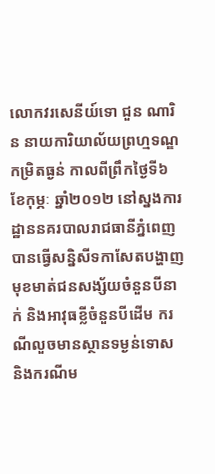លោកវរសេនីយ៍ទោ ជួន ណារិន នាយការិយាល័យព្រហ្មទណ្ឌកម្រិតធ្ងន់ កាលពីព្រឹកថ្ងៃទី៦ ខែកុម្ភៈ ឆ្នាំ២០១២ នៅស្នងការដ្ឋាននគរបាលរាជធានីភ្នំពេញ បានធ្វើសន្និសីទកាសែតបង្ហាញមុខមាត់ជនសង្ស័យចំនួនបីនាក់ និងអាវុធខ្លីចំនួនបីដើម ករណីលួចមានស្ថានទម្ងន់ទោស និងករណីម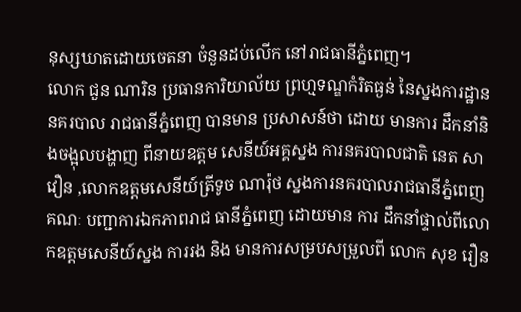នុស្សឃាតដោយចេតនា ចំនួនដប់លើក នៅរាជធានីភ្នំពេញ។
លោក ជួន ណារិន ប្រធានការិយាល័យ ព្រហ្មទណ្ឌកំរិតធ្ងន់ នៃស្នងការដ្ឋាននគរបាល រាជធានីភ្នំពេញ បានមាន ប្រសាសន៍ថា ដោយ មានការ ដឹកនាំនិងចង្អុលបង្ហាញ ពីនាយឧត្ដម សេនីយ៍អគ្គស្នង ការនគរបាលជាតិ នេត សាវឿន ,លោកឧត្ដមសេនីយ៍ត្រីទូច ណារ៉ុថ ស្នងការនគរបាលរាជធានីភ្នំពេញ គណៈ បញ្ជាការឯកភាពរាជ ធានីភ្នំពេញ ដោយមាន ការ ដឹកនាំផ្ទាល់ពីលោកឧត្ដមសេនីយ៍ស្នង ការរង និង មានការសម្របសម្រួលពី លោក សុខ រឿន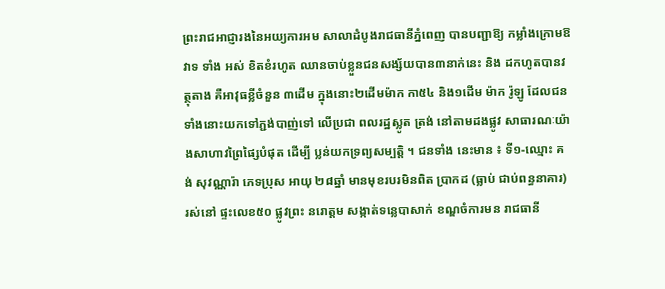ព្រះរាជអាជ្ញារងនៃអយ្យការអម សាលាដំបូងរាជធានីភ្នំពេញ បានបញ្ជាឱ្យ កម្លាំងក្រោមឱវាទ ទាំង អស់ ខិតខំរហូត ឈានចាប់ខ្លួនជនសង្ស័យបាន៣នាក់នេះ និង ដកហូតបានវត្ថុតាង គឺអាវុធខ្លីចំនួន ៣ដើម ក្នុងនោះ២ដើមម៉ាក កា៥៤ និង១ដើម ម៉ាក រ៉ូឡូ ដែលជនទាំងនោះយកទៅភ្ជង់បាញ់ទៅ លើប្រជា ពលរដ្ឋស្លូត ត្រង់ នៅតាមដងផ្លូវ សាធារណៈយ៉ាងសាហាវព្រៃផ្សៃបំផុត ដើម្បី ប្លន់យកទ្រព្យសម្បត្ដិ ។ ជនទាំង នេះមាន ៖ ទី១-ឈ្មោះ គង់ សុវណ្ណារ៉ា ភេទប្រុស អាយុ ២៨ឆ្នាំ មានមុខរបរមិនពិត ប្រាកដ (ធ្លាប់ ជាប់ពន្ធនាគារ) រស់នៅ ផ្ទះលេខ៥០ ផ្លូវព្រះ នរោត្ដម សង្កាត់ទន្លេបាសាក់ ខណ្ឌចំការមន រាជធានី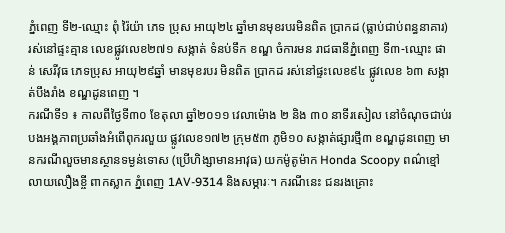ភ្នំពេញ ទី២-ឈ្មោះ ពុំ រ៉ៃយ៉ា ភេទ ប្រុស អាយុ២៤ ឆ្នាំមានមុខរបរមិនពិត ប្រាកដ (ធ្លាប់ជាប់ពន្ធនាគារ) រស់នៅផ្ទះគ្មាន លេខផ្លូវលេខ២៧១ សង្កាត់ ទំនប់ទឹក ខណ្ឌ ចំការមន រាជធានីភ្នំពេញ ទី៣-ឈ្មោះ ផាន់ សេរីវុធ ភេទប្រុស អាយុ២៩ឆ្នាំ មានមុខរបរ មិនពិត ប្រាកដ រស់នៅផ្ទះលេខ៩៤ ផ្លូវលេខ ៦៣ សង្កាត់បឹងរាំង ខណ្ឌដូនពេញ ។
ករណីទី១ ៖ កាលពីថ្ងៃទី៣០ ខែតុលា ឆ្នាំ២០១១ វេលាម៉ោង ២ និង ៣០ នាទីរសៀល នៅចំណុចជាប់របងអង្គភាពប្រឆាំងអំពើពុករលួយ ផ្លូវលេខ១៧២ ក្រុម៥៣ ភូមិ១០ សង្កាត់ផ្សារថ្មី៣ ខណ្ឌដូនពេញ មានករណីលួចមានស្ថានទម្ងន់ទោស (ប្រើហិង្សាមានអាវុធ) យកម៉ូតូម៉ាក Honda Scoopy ពណ៌ខ្មៅលាយលឿងខ្ចី ពាកស្លាក ភ្នំពេញ 1AV-9314 និងសម្ភារៈ។ ករណីនេះ ជនរងគ្រោះ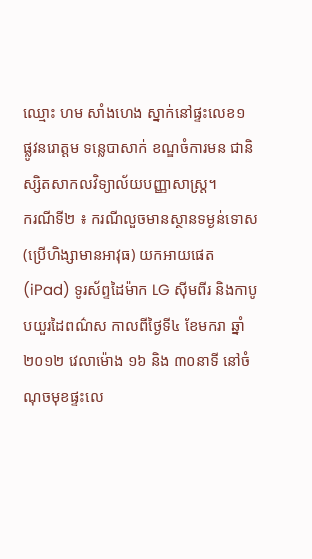ឈ្មោះ ហម សាំងហេង ស្នាក់នៅផ្ទះលេខ១ ផ្លូវនរោត្តម ទន្លេបាសាក់ ខណ្ឌចំការមន ជានិស្សិតសាកលវិទ្យាល័យបញ្ញាសាស្ត្រ។
ករណីទី២ ៖ ករណីលួចមានស្ថានទម្ងន់ទោស (ប្រើហិង្សាមានអាវុធ) យកអាយផេត (iPad) ទូរស័ព្ទដៃម៉ាក LG ស៊ីមពីរ និងកាបូបយួរដៃពណ៌ស កាលពីថ្ងៃទី៤ ខែមករា ឆ្នាំ២០១២ វេលាម៉ោង ១៦ និង ៣០នាទី នៅចំណុចមុខផ្ទះលេ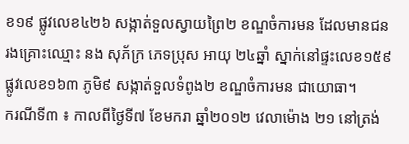ខ១៩ ផ្លូវលេខ៤២៦ សង្កាត់ទួលស្វាយព្រៃ២ ខណ្ឌចំការមន ដែលមានជនរងគ្រោះឈ្មោះ នង សុភ័ក្រ ភេទប្រុស អាយុ ២៤ឆ្នាំ ស្នាក់នៅផ្ទះលេខ១៥៩ ផ្លូវលេខ១៦៣ ភូមិ៩ សង្កាត់ទួលទំពូង២ ខណ្ឌចំការមន ជាយោធា។
ករណីទី៣ ៖ កាលពីថ្ងៃទី៧ ខែមករា ឆ្នាំ២០១២ វេលាម៉ោង ២១ នៅត្រង់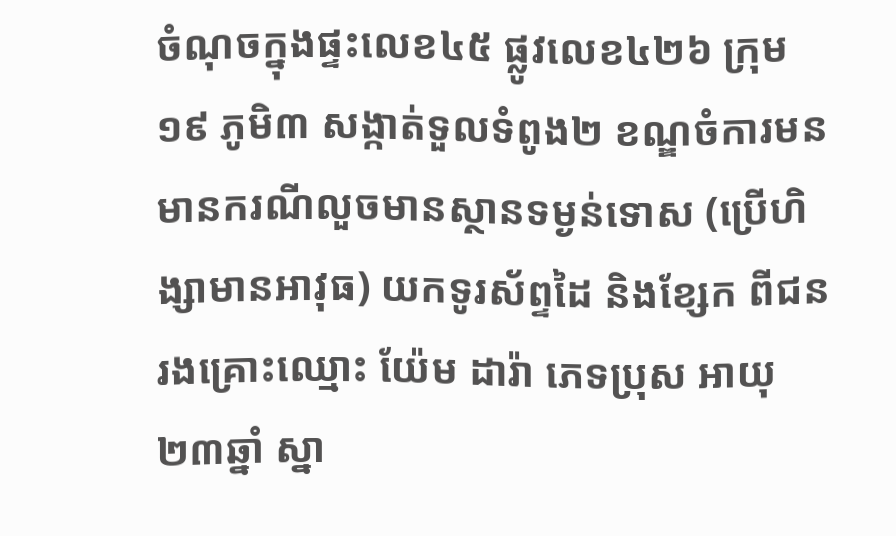ចំណុចក្នុងផ្ទះលេខ៤៥ ផ្លូវលេខ៤២៦ ក្រុម១៩ ភូមិ៣ សង្កាត់ទួលទំពូង២ ខណ្ឌចំការមន មានករណីលួចមានស្ថានទម្ងន់ទោស (ប្រើហិង្សាមានអាវុធ) យកទូរស័ព្ទដៃ និងខ្សែក ពីជនរងគ្រោះឈ្មោះ យ៉ែម ដារ៉ា ភេទប្រុស អាយុ ២៣ឆ្នាំ ស្នា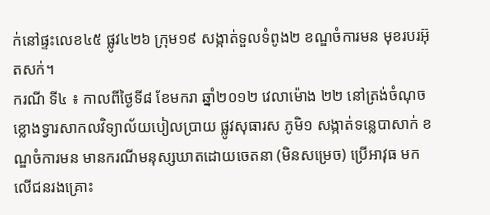ក់នៅផ្ទះលេខ៤៥ ផ្លូវ៤២៦ ក្រុម១៩ សង្កាត់ទួលទំពូង២ ខណ្ឌចំការមន មុខរបរអ៊ុតសក់។
ករណី ទី៤ ៖ កាលពីថ្ងៃទី៨ ខែមករា ឆ្នាំ២០១២ វេលាម៉ោង ២២ នៅត្រង់ចំណុចខ្លោងទ្វារសាកលវិទ្យាល័យបៀលប្រាយ ផ្លូវសុធារស ភូមិ១ សង្កាត់ទន្លេបាសាក់ ខណ្ឌចំការមន មានករណីមនុស្សឃាតដោយចេតនា (មិនសម្រេច) ប្រើអាវុធ មកលើជនរងគ្រោះ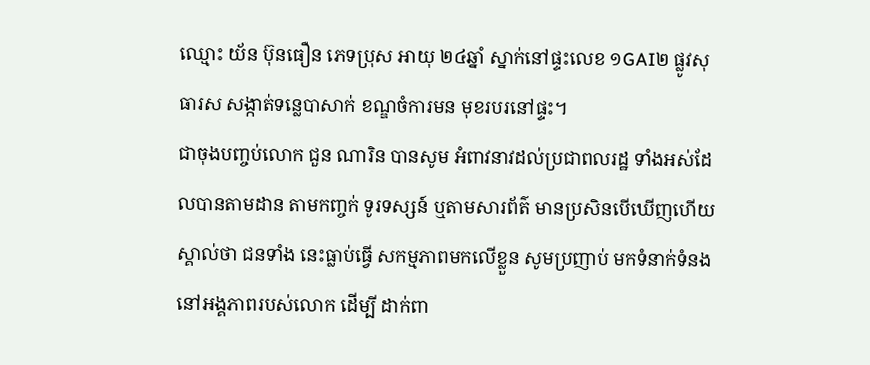ឈ្មោះ យ័ន ប៊ុនធឿន ភេទប្រុស អាយុ ២៤ឆ្នាំ ស្នាក់នៅផ្ទះលេខ ១GAI២ ផ្លូវសុធារស សង្កាត់ទន្លេបាសាក់ ខណ្ឌចំការមន មុខរបរនៅផ្ទះ។
ជាចុងបញ្ចប់លោក ជួន ណារិន បានសូម អំពាវនាវដល់ប្រជាពលរដ្ឋ ទាំងអស់ដែលបានតាមដាន តាមកញ្ចក់ ទូរទស្សន៍ ឬតាមសារព័ត៌ មានប្រសិនបើឃើញហើយស្គាល់ថា ជនទាំង នេះធ្លាប់ធ្វើ សកម្មភាពមកលើខ្លួន សូមប្រញាប់ មកទំនាក់ទំនងនៅអង្គភាពរបស់លោក ដើម្បី ដាក់ពា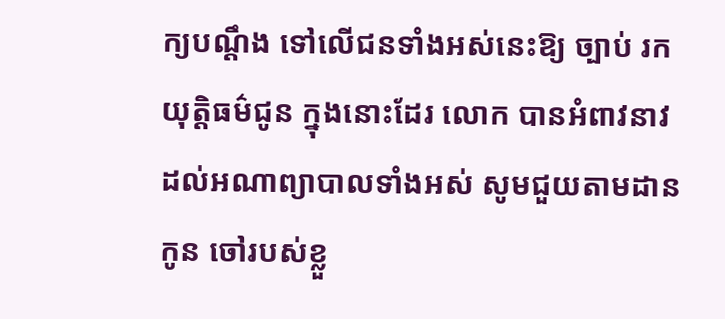ក្យបណ្ដឹង ទៅលើជនទាំងអស់នេះឱ្យ ច្បាប់ រកយុត្ដិធម៌ជូន ក្នុងនោះដែរ លោក បានអំពាវនាវ ដល់អណាព្យាបាលទាំងអស់ សូមជួយតាមដានកូន ចៅរបស់ខ្លួ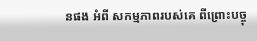នផង អំពី សកម្មភាពរបស់គេ ពីព្រោះបច្ចុ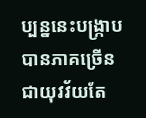ប្បន្ននេះបង្ក្រាប បានភាគច្រើនជាយុវវ័យតែ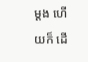ម្ដង ហើយក៏ ដើ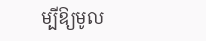ម្បីឱ្យមូល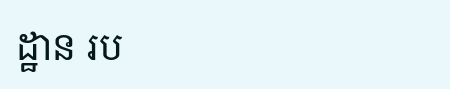ដ្ឋាន រប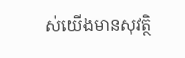ស់យើងមានសុវត្ថិ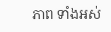ភាព ទាំងអស់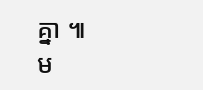គ្នា ៕
ម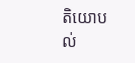តិយោបល់